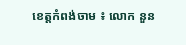ខេត្តកំពង់ចាម ៖ លោក នួន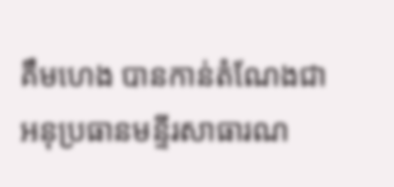គឹមហេង បានកាន់តំណែងជា អនុប្រធានមន្ទីរសាធារណ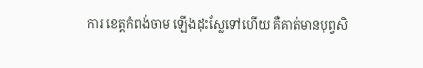ការ ខេត្តកំពង់ចាម ឡើងដុះស្លែទៅហើយ គឺគាត់មានបុព្វសិ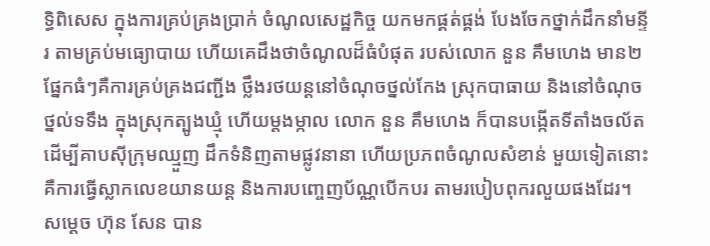ទ្ធិពិសេស ក្នុងការគ្រប់គ្រងប្រាក់ ចំណូលសេដ្ឋកិច្ច យកមកផ្គត់ផ្គង់ បែងចែកថ្នាក់ដឹកនាំមន្ទីរ តាមគ្រប់មធ្យោបាយ ហើយគេដឹងថាចំណូលដ៏ធំបំផុត របស់លោក នួន គឹមហេង មាន២ផ្នែកធំៗគឺការគ្រប់គ្រងជញ្ជីង ថ្លឹងរថយន្តនៅចំណុចថ្នល់កែង ស្រុកបាធាយ និងនៅចំណុចថ្នល់ទទឹង ក្នុងស្រុកត្បូងឃ្មុំ ហើយម្តងម្កាល លោក នួន គឹមហេង ក៏បានបង្កើតទីតាំងចល័ត ដើម្បីគាបស៊ីក្រុមឈ្មួញ ដឹកទំនិញតាមផ្លូវនានា ហើយប្រភពចំណូលសំខាន់ មួយទៀតនោះ គឺការធ្វើស្លាកលេខយានយន្ត និងការបញ្ចេញប័ណ្ណបើកបរ តាមរបៀបពុករលួយផងដែរ។
សម្តេច ហ៊ុន សែន បាន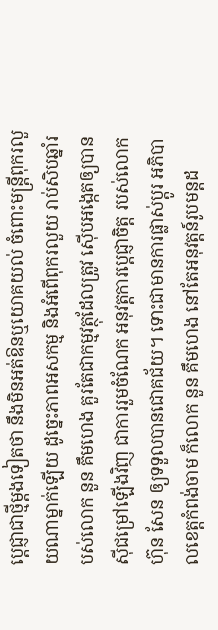ប្តេជ្ញាជាថ្មីម្តងទៀតថា នឹងមិនអត់ឱនឬយោគយល់ ចំពោះមន្ត្រីពុករលួយណាម្នាក់ឡើយ ដូច្នេះភាពអសកម្ម និងអំពើពុករលួយ រាប់សិបឆ្នាំរបស់លោក នួន គឹមហេង គួរតែជាកម្មវត្ថុដែលត្រូវ ស៊ើបអង្កេតឲ្យបានស៊ីជម្រៅឡើងវិញ ជាការរួមចំណែក អនុវត្តការប្តេជ្ញាចិត្ត របស់លោក ហ៊ុន សែន ឲ្យទទួលបានជោគជ័យ។ ទោះជាមានការផ្លាស់ប្តូរ អភិបាលខេត្តកំពង់ចាម ក៏លោក នួន គឹមហេង នៅតែអនុវត្តន៍រូបមន្តដ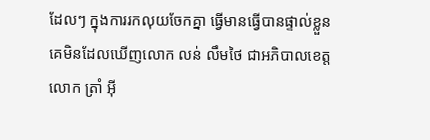ដែលៗ ក្នុងការរកលុយចែកគ្នា ធ្វើមានធ្វើបានផ្ទាល់ខ្លួន គេមិនដែលឃើញលោក លន់ លឹមថៃ ជាអភិបាលខេត្ត លោក ត្រាំ អ៊ី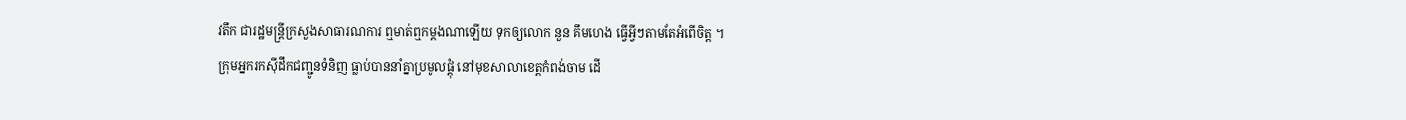វតឹក ជារដ្ឋមន្ត្រីក្រសួងសាធារណការ ឮមាត់ឮកម្តងណាឡើយ ទុកឲ្យលោក នួន គឹមហេង ធ្វើអ្វីៗតាមតែអំពើចិត្ត ។
ក្រុមអ្នករកស៊ីដឹកជញ្ជូនទំនិញ ធ្លាប់បាននាំគ្នាប្រមូលផ្តុំ នៅមុខសាលាខេត្តកំពង់ចាម ដើ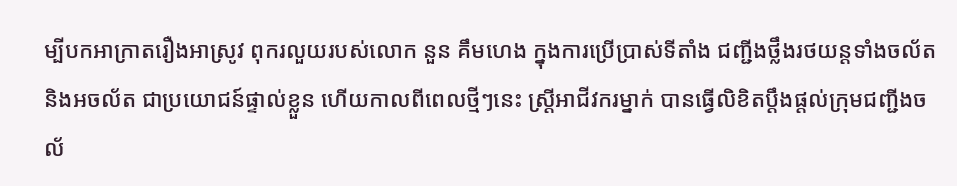ម្បីបកអាក្រាតរឿងអាស្រូវ ពុករលួយរបស់លោក នួន គឹមហេង ក្នុងការប្រើប្រាស់ទីតាំង ជញ្ជីងថ្លឹងរថយន្តទាំងចល័ត និងអចល័ត ជាប្រយោជន៍ផ្ទាល់ខ្លួន ហើយកាលពីពេលថ្មីៗនេះ ស្ត្រីអាជីវករម្នាក់ បានធ្វើលិខិតប្តឹងផ្តល់ក្រុមជញ្ជីងចល័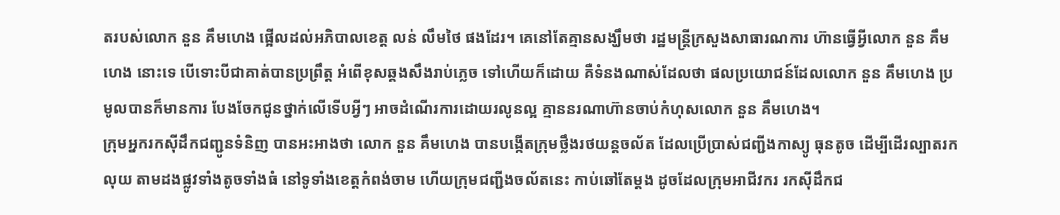តរបស់លោក នួន គឹមហេង ផ្អើលដល់អភិបាលខេត្ត លន់ លឹមថៃ ផងដែរ។ គេនៅតែគ្មានសង្ឃឹមថា រដ្ឋមន្ត្រីក្រសួងសាធារណការ ហ៊ានធ្វើអ្វីលោក នួន គឹមហេង នោះទេ បើទោះបីជាគាត់បានប្រព្រឹត្ត អំពើខុសឆ្គងសឹងរាប់ភ្លេច ទៅហើយក៏ដោយ គឺទំនងណាស់ដែលថា ផលប្រយោជន៍ដែលលោក នួន គឹមហេង ប្រមូលបានក៏មានការ បែងចែកជូនថ្នាក់លើទើបអ្វីៗ អាចដំណើរការដោយរលូនល្អ គ្មាននរណាហ៊ានចាប់កំហុសលោក នួន គឹមហេង។
ក្រុមអ្នករកស៊ីដឹកជញ្ជូនទំនិញ បានអះអាងថា លោក នួន គឹមហេង បានបង្កើតក្រុមថ្លឹងរថយន្តចល័ត ដែលប្រើប្រាស់ជញ្ជីងកាស្យូ ធុនតូច ដើម្បីដើរល្បាតរកលុយ តាមដងផ្លូវទាំងតូចទាំងធំ នៅទូទាំងខេត្តកំពង់ចាម ហើយក្រុមជញ្ជីងចល័តនេះ កាប់ឆៅតែម្តង ដូចដែលក្រុមអាជីវករ រកស៊ីដឹកជ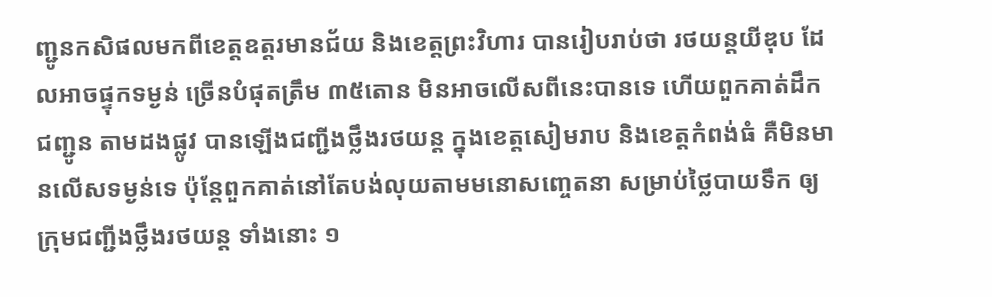ញ្ជូនកសិផលមកពីខេត្តឧត្តរមានជ័យ និងខេត្តព្រះវិហារ បានរៀបរាប់ថា រថយន្តយីឌុប ដែលអាចផ្ទុកទម្ងន់ ច្រើនបំផុតត្រឹម ៣៥តោន មិនអាចលើសពីនេះបានទេ ហើយពួកគាត់ដឹកជញ្ជូន តាមដងផ្លូវ បានឡើងជញ្ជីងថ្លឹងរថយន្ត ក្នុងខេត្តសៀមរាប និងខេត្តកំពង់ធំ គឺមិនមានលើសទម្ងន់ទេ ប៉ុន្តែពួកគាត់នៅតែបង់លុយតាមមនោសញ្ចេតនា សម្រាប់ថ្លៃបាយទឹក ឲ្យក្រុមជញ្ជីងថ្លឹងរថយន្ត ទាំងនោះ ១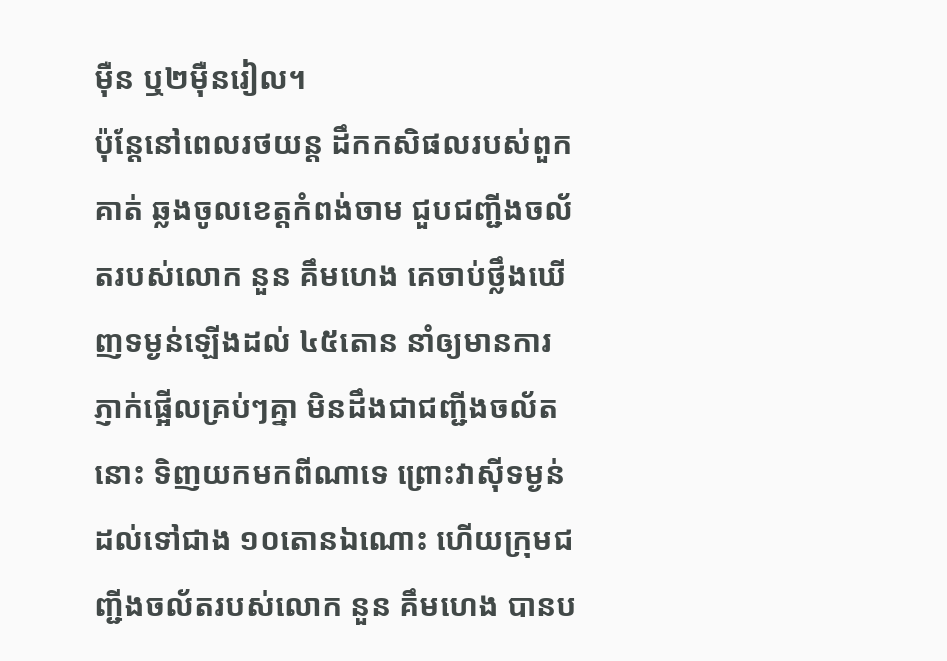ម៉ឺន ឬ២ម៉ឺនរៀល។
ប៉ុន្តែនៅពេលរថយន្ត ដឹកកសិផលរបស់ពួកគាត់ ឆ្លងចូលខេត្តកំពង់ចាម ជួបជញ្ជីងចល័តរបស់លោក នួន គឹមហេង គេចាប់ថ្លឹងឃើញទម្ងន់ឡើងដល់ ៤៥តោន នាំឲ្យមានការភ្ញាក់ផ្អើលគ្រប់ៗគ្នា មិនដឹងជាជញ្ជីងចល័តនោះ ទិញយកមកពីណាទេ ព្រោះវាស៊ីទម្ងន់ដល់ទៅជាង ១០តោនឯណោះ ហើយក្រុមជញ្ជីងចល័តរបស់លោក នួន គឹមហេង បានប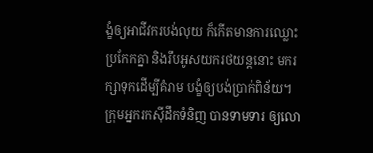ង្ខំឲ្យអាជីវករបង់លុយ ក៏កើតមានការឈ្លោះប្រកែកគ្នា និងរឹបអូសយករថយន្តនោះ មករក្សាទុកដើម្បីគំរាម បង្ខំឲ្យបង់ប្រាក់ពិន័យ។ ក្រុមអ្នករកស៊ីដឹកទំនិញ បានទាមទារ ឲ្យលោ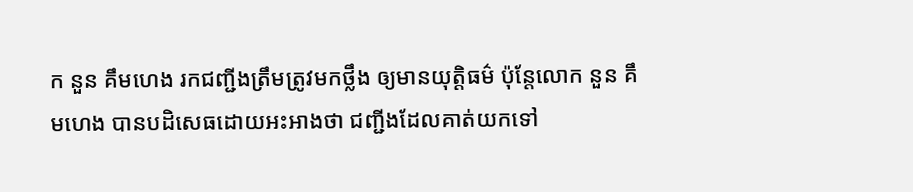ក នួន គឹមហេង រកជញ្ជីងត្រឹមត្រូវមកថ្លឹង ឲ្យមានយុត្តិធម៌ ប៉ុន្តែលោក នួន គឹមហេង បានបដិសេធដោយអះអាងថា ជញ្ជីងដែលគាត់យកទៅ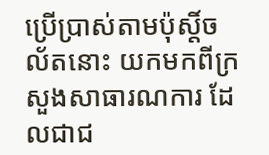ប្រើប្រាស់តាមប៉ុស្តិ៍ចល័តនោះ យកមកពីក្រសួងសាធារណការ ដែលជាជ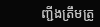ញ្ជីងត្រឹមត្រូ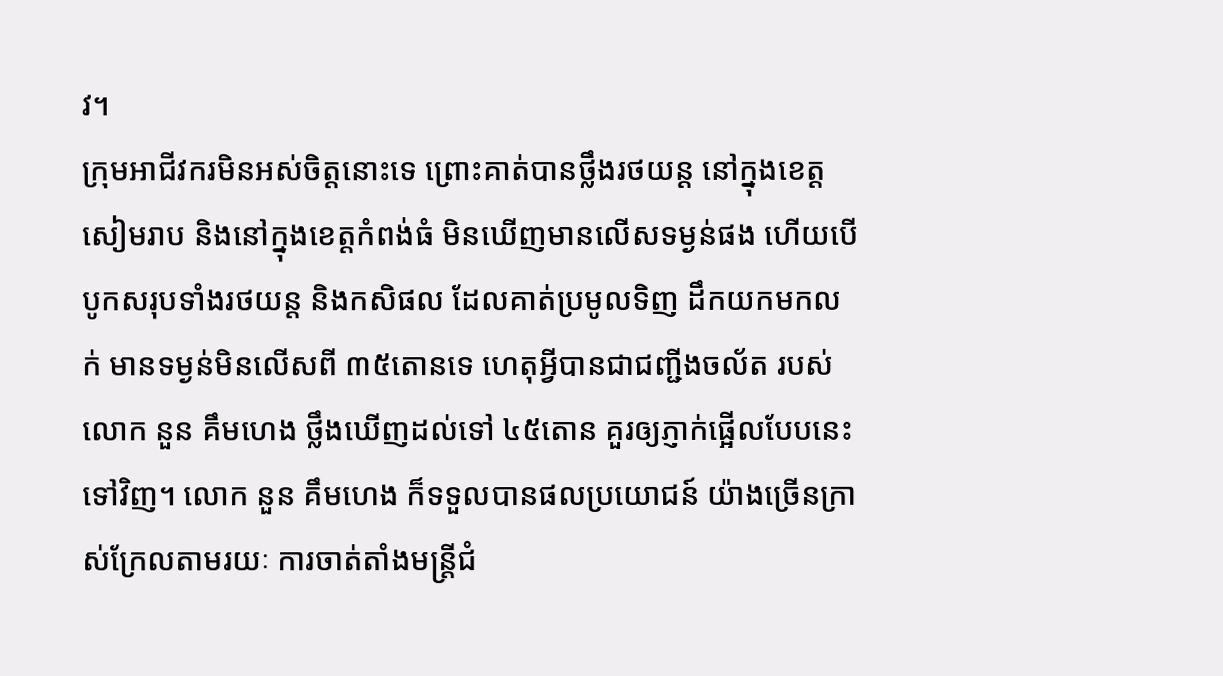វ។
ក្រុមអាជីវករមិនអស់ចិត្តនោះទេ ព្រោះគាត់បានថ្លឹងរថយន្ត នៅក្នុងខេត្តសៀមរាប និងនៅក្នុងខេត្តកំពង់ធំ មិនឃើញមានលើសទម្ងន់ផង ហើយបើបូកសរុបទាំងរថយន្ត និងកសិផល ដែលគាត់ប្រមូលទិញ ដឹកយកមកលក់ មានទម្ងន់មិនលើសពី ៣៥តោនទេ ហេតុអ្វីបានជាជញ្ជីងចល័ត របស់លោក នួន គឹមហេង ថ្លឹងឃើញដល់ទៅ ៤៥តោន គួរឲ្យភ្ញាក់ផ្អើលបែបនេះទៅវិញ។ លោក នួន គឹមហេង ក៏ទទួលបានផលប្រយោជន៍ យ៉ាងច្រើនក្រាស់ក្រែលតាមរយៈ ការចាត់តាំងមន្ត្រីជំ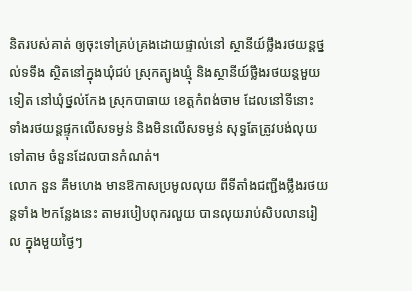និតរបស់គាត់ ឲ្យចុះទៅគ្រប់គ្រងដោយផ្ទាល់នៅ ស្ថានីយ៍ថ្លឹងរថយន្តថ្នល់ទទឹង ស្ថិតនៅក្នុងឃុំជប់ ស្រុកត្បូងឃ្មុំ និងស្ថានីយ៍ថ្លឹងរថយន្តមួយទៀត នៅឃុំថ្នល់កែង ស្រុកបាធាយ ខេត្តកំពង់ចាម ដែលនៅទីនោះ ទាំងរថយន្តផ្ទុកលើសទម្ងន់ និងមិនលើសទម្ងន់ សុទ្ធតែត្រូវបង់លុយទៅតាម ចំនួនដែលបានកំណត់។
លោក នួន គឹមហេង មានឱកាសប្រមូលលុយ ពីទីតាំងជញ្ជីងថ្លឹងរថយន្តទាំង ២កន្លែងនេះ តាមរបៀបពុករលួយ បានលុយរាប់សិបលានរៀល ក្នុងមួយថ្ងៃៗ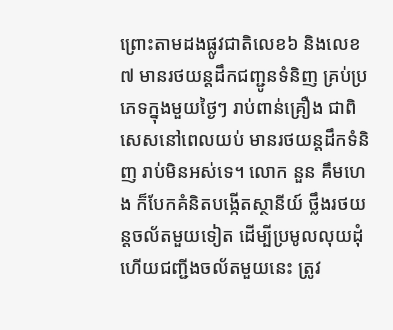ព្រោះតាមដងផ្លូវជាតិលេខ៦ និងលេខ៧ មានរថយន្តដឹកជញ្ជូនទំនិញ គ្រប់ប្រភេទក្នុងមួយថ្ងៃៗ រាប់ពាន់គ្រឿង ជាពិសេសនៅពេលយប់ មានរថយន្តដឹកទំនិញ រាប់មិនអស់ទេ។ លោក នួន គឹមហេង ក៏បែកគំនិតបង្កើតស្ថានីយ៍ ថ្លឹងរថយន្តចល័តមួយទៀត ដើម្បីប្រមូលលុយដុំ ហើយជញ្ជីងចល័តមួយនេះ ត្រូវ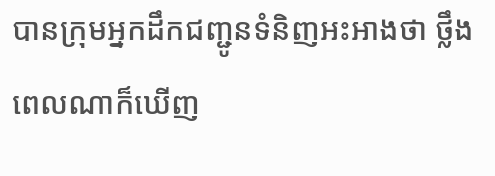បានក្រុមអ្នកដឹកជញ្ជូនទំនិញអះអាងថា ថ្លឹងពេលណាក៏ឃើញ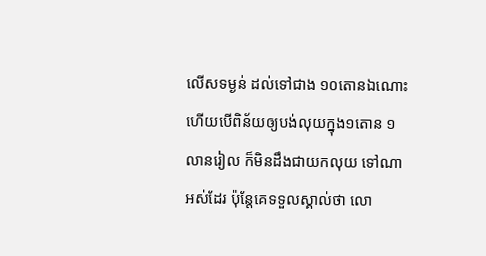លើសទម្ងន់ ដល់ទៅជាង ១០តោនឯណោះ ហើយបើពិន័យឲ្យបង់លុយក្នុង១តោន ១លានរៀល ក៏មិនដឹងជាយកលុយ ទៅណាអស់ដែរ ប៉ុន្តែគេទទួលស្គាល់ថា លោ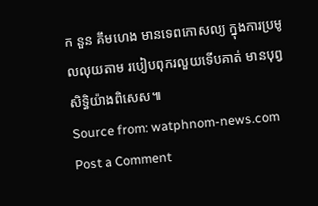ក នួន គឹមហេង មានទេពកោសល្យ ក្នុងការប្រមូលលុយតាម របៀបពុករលួយទើបគាត់ មានបុព្វសិទ្ធិយ៉ាងពិសេស៕
Source from: watphnom-news.com
Post a Comment